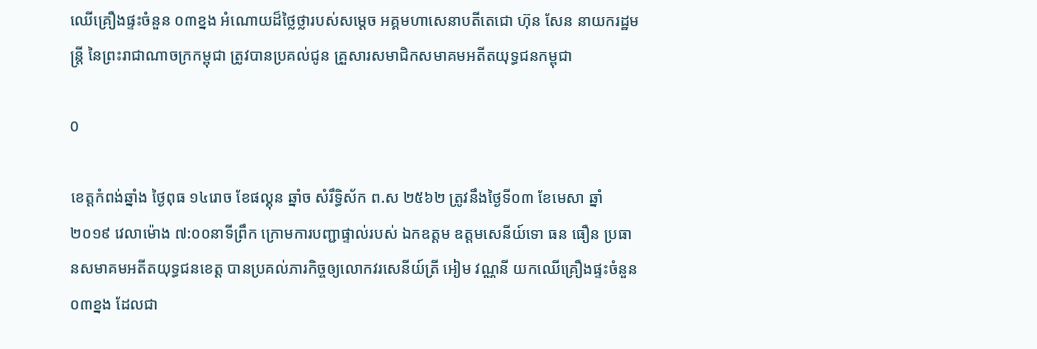ឈេីគ្រឿងផ្ទះចំនួន ០៣ខ្នង អំណោយដ៏ថ្លៃថ្លារបស់សម្តេច អគ្គមហាសេនាបតីតេជោ ហ៊ុន សែន នាយករដ្ឋមន្ត្រី នៃព្រះរាជាណាចក្រកម្ពុជា ត្រូវបានប្រគល់ជូន គ្រួសារសមាជិកសមាគមអតីតយុទ្ធជនកម្ពុជា

0

ខេត្តកំពង់ឆ្នាំង ថ្ងៃពុធ ១៤រោច ខែផល្គុន ឆ្នាំច សំរឹទ្ធិស័ក ព.ស ២៥៦២ ត្រូវនឹងថ្ងៃទី០៣ ខែមេសា ឆ្នាំ២០១៩ វេលាម៉ោង ៧:០០នាទីព្រឹក ក្រោមការបញ្ជាផ្ទាល់របស់ ឯកឧត្តម ឧត្តមសេនីយ៍ទោ ធន ធឿន ប្រធានសមាគមអតីតយុទ្ធជនខេត្ត បានប្រគល់ភារកិច្ចឲ្យលោកវរសេនីយ៍ត្រី អៀម វណ្ណនី យកឈើគ្រឿងផ្ទះចំនួន ០៣ខ្នង ដែលជា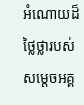អំណោយដ៏ថ្លៃថ្លារបស់ សម្តេចអគ្គ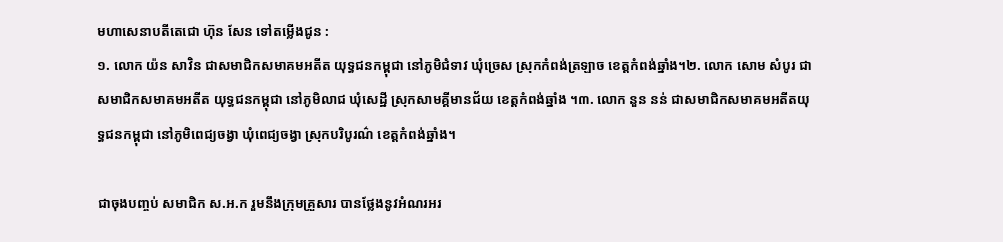មហាសេនាបតីតេជោ ហ៊ុន សែន ទៅតម្លើងជូន :
១. លោក យ៉ន សាវិន ជាសមាជិកសមាគមអតីត យុទ្ធជនកម្ពុជា នៅភូមិជំទាវ ឃុំច្រេស ស្រុកកំពង់ត្រឡាច ខេត្តកំពង់ឆ្នាំង។២. លោក សោម សំបូរ ជាសមាជិកសមាគមអតីត យុទ្ធជនកម្ពុជា នៅភូមិលាជ ឃុំសេដ្ឋី ស្រុកសាមគ្គីមានជ័យ ខេត្តកំពង់ឆ្នាំង ។៣. លោក នួន នន់ ជាសមាជិកសមាគមអតីតយុទ្ធជនកម្ពុជា នៅភូមិពេជ្យចង្វា ឃុំពេជ្យចង្វា ស្រុកបរិបូរណ៌ ខេត្តកំពង់ឆ្នាំង។

ជាចុងបញ្ចប់ សមាជិក ស.អ.ក រួមនឹងក្រុមគ្រួសារ បានថ្លែងនូវអំណរអរ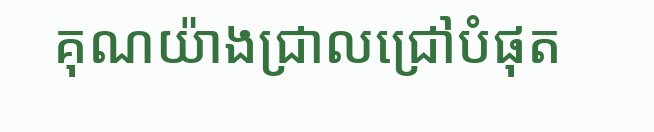គុណយ៉ាងជ្រាលជ្រៅបំផុត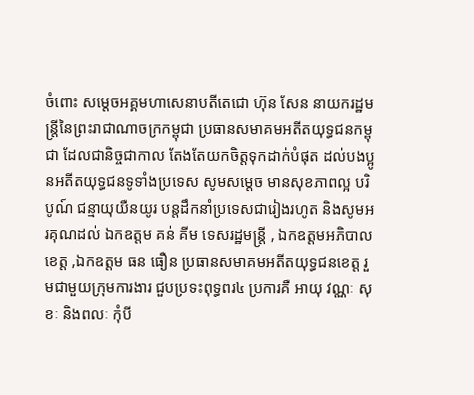ចំពោះ សម្តេចអគ្គមហាសេនាបតីតេជោ ហ៊ុន សែន នាយករដ្ឋមន្ត្រីនៃព្រះរាជាណាចក្រកម្ពុជា ប្រធានសមាគមអតីតយុទ្ធជនកម្ពុជា ដែលជានិច្ចជាកាល តែងតែយកចិត្តទុកដាក់បំផុត ដល់បងប្អូនអតីតយុទ្ធជនទូទាំងប្រទេស សូមសម្តេច មានសុខភាពល្អ បរិបូណ៍ ជន្មាយុយឺនយូរ បន្តដឹកនាំប្រទេសជារៀងរហូត និងសូមអរគុណដល់ ឯកឧត្តម គន់ គីម ទេសរដ្ឋមន្ត្រី , ឯកឧត្តមអភិបាលខេត្ត ,ឯកឧត្តម ធន ធឿន ប្រធានសមាគមអតីតយុទ្ធជនខេត្ត រួមជាមួយក្រុមការងារ ជួបប្រទះពុទ្ធពរ៤ ប្រការគឺ អាយុ វណ្ណៈ សុខៈ និងពលៈ កុំបី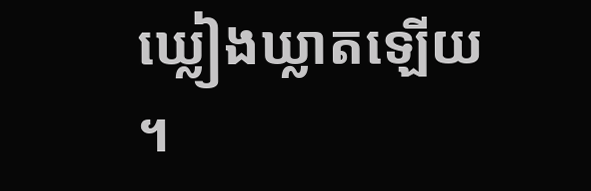ឃ្លៀងឃ្លាតឡើយ ។